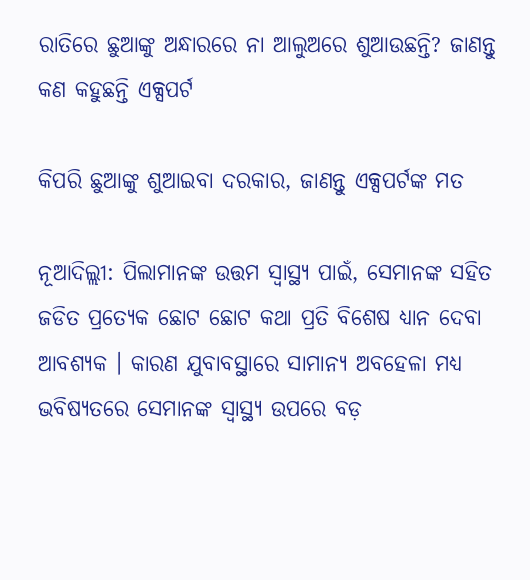ରାତିରେ ଛୁଆଙ୍କୁ ଅନ୍ଧାରରେ ନା ଆଲୁଅରେ ଶୁଆଉଛନ୍ତି? ଜାଣନ୍ତୁ କଣ କହୁଛନ୍ତି ଏକ୍ସପର୍ଟ

କିପରି ଛୁଆଙ୍କୁ ଶୁଆଇବା ଦରକାର, ଜାଣନ୍ତୁ ଏକ୍ସପର୍ଟଙ୍କ ମତ

ନୂଆଦିଲ୍ଲୀ: ପିଲାମାନଙ୍କ ଉତ୍ତମ ସ୍ୱାସ୍ଥ୍ୟ ପାଇଁ, ସେମାନଙ୍କ ସହିତ ଜଡିତ ପ୍ରତ୍ୟେକ ଛୋଟ ଛୋଟ କଥା ପ୍ରତି ବିଶେଷ ଧ୍ୟାନ ଦେବା ଆବଶ୍ୟକ । କାରଣ ଯୁବାବସ୍ଥାରେ ସାମାନ୍ୟ ଅବହେଳା ମଧ୍ୟ ଭବିଷ୍ୟତରେ ସେମାନଙ୍କ ସ୍ୱାସ୍ଥ୍ୟ ଉପରେ ବଡ଼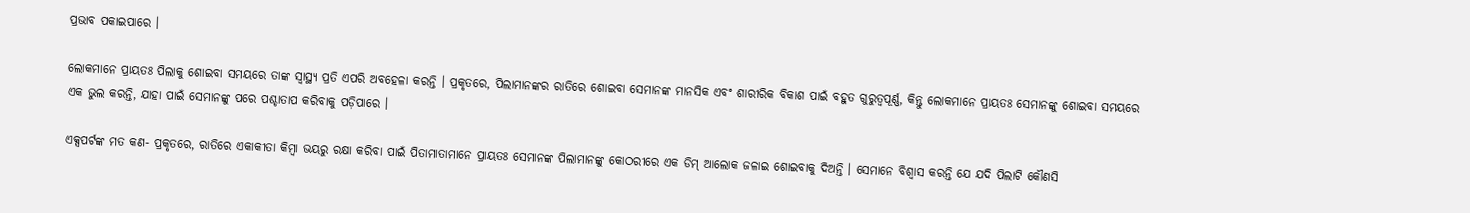ପ୍ରଭାବ ପକାଇପାରେ ।

ଲୋକମାନେ ପ୍ରାୟତଃ ପିଲାକୁ ଶୋଇବା ସମୟରେ ତାଙ୍କ ସ୍ୱାସ୍ଥ୍ୟ ପ୍ରତି ଏପରି ଅବହେଳା କରନ୍ତି । ପ୍ରକୃତରେ, ପିଲାମାନଙ୍କର ରାତିରେ ଶୋଇବା ସେମାନଙ୍କ ମାନସିକ ଏବଂ ଶାରୀରିକ ବିକାଶ ପାଇଁ ବହୁତ ଗୁରୁତ୍ୱପୂର୍ଣ୍ଣ, କିନ୍ତୁ ଲୋକମାନେ ପ୍ରାୟତଃ ସେମାନଙ୍କୁ ଶୋଇବା ସମୟରେ ଏକ ଭୁଲ କରନ୍ତି, ଯାହା ପାଇଁ ସେମାନଙ୍କୁ ପରେ ପଶ୍ଚାତାପ କରିବାକୁ ପଡ଼ିପାରେ ।

ଏକ୍ସପର୍ଟଙ୍କ ମତ କଣ- ପ୍ରକୃତରେ, ରାତିରେ ଏକାକୀତା କିମ୍ବା ଭୟରୁ ରକ୍ଷା କରିବା ପାଇଁ ପିତାମାତାମାନେ ପ୍ରାୟତଃ ସେମାନଙ୍କ ପିଲାମାନଙ୍କୁ କୋଠରୀରେ ଏକ ଡିମ୍ ଆଲୋକ ଜଳାଇ ଶୋଇବାକୁ ଦିଅନ୍ତି । ସେମାନେ ବିଶ୍ୱାସ କରନ୍ତି ଯେ ଯଦି ପିଲାଟି କୌଣସି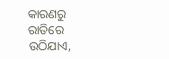କାରଣରୁ ରାତିରେ ଉଠିଯାଏ,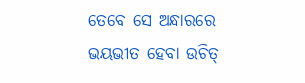ତେବେ ସେ ଅନ୍ଧାରରେ ଭୟଭୀତ ହେବା ଉଚିତ୍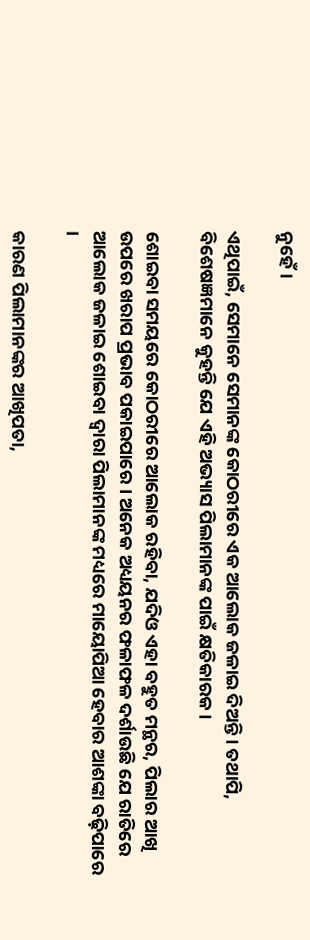ନୁହେଁ ।

ଏଥିପାଇଁ, ସେମାନେ ସେମାନଙ୍କ କୋଠରୀରେ ଏକ ଆଲୋକ ଜଳାଇ ଦିଅନ୍ତି । ତଥାପି, ବିଶେଷଜ୍ଞମାନେ କୁହନ୍ତି ଯେ ଏହି ଅଭ୍ୟାସ ପିଲାମାନଙ୍କ ପାଇଁ କ୍ଷତିକାରକ ।

ଶୋଇବା ସମୟରେ କୋଠରୀରେ ଆଲୋକ ରହିବା, ଯଦିଓ ଏହା ବହୁତ ମନ୍ଥର, ପିଲାର ଆଖି ଉପରେ ଖରାପ ପ୍ରଭାବ ପକାଇପାରେ । ଅନେକ ଅଧ୍ୟୟନର ଫଳାଫଳ ଦର୍ଶାଉଛି ଯେ ରାତିରେ ଆଲୋକ ଜଳାଇ ଶୋଇବା ଦ୍ୱାରା ପିଲାମାନଙ୍କ ମଧ୍ୟରେ ମାୟୋପିଆ ହେବାର ଆଶଙ୍କା ବଢ଼ିପାରେ ।

କାରଣ ପିଲାମାନଙ୍କର ଆଖିପତା,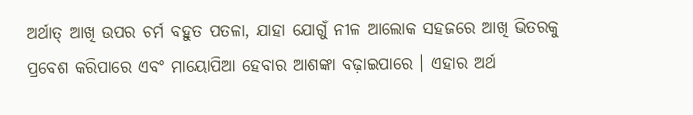ଅର୍ଥାତ୍ ଆଖି ଉପର ଚର୍ମ ବହୁତ ପତଳା, ଯାହା ଯୋଗୁଁ ନୀଳ ଆଲୋକ ସହଜରେ ଆଖି ଭିତରକୁ ପ୍ରବେଶ କରିପାରେ ଏବଂ ମାୟୋପିଆ ହେବାର ଆଶଙ୍କା ବଢ଼ାଇପାରେ । ଏହାର ଅର୍ଥ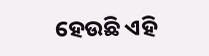ହେଉଛି ଏହି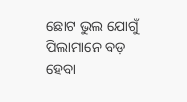ଛୋଟ ଭୁଲ ଯୋଗୁଁ ପିଲାମାନେ ବଡ଼ ହେବା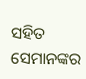ସହିତ ସେମାନଙ୍କର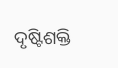ଦୃଷ୍ଟିଶକ୍ତି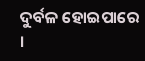ଦୁର୍ବଳ ହୋଇପାରେ ।